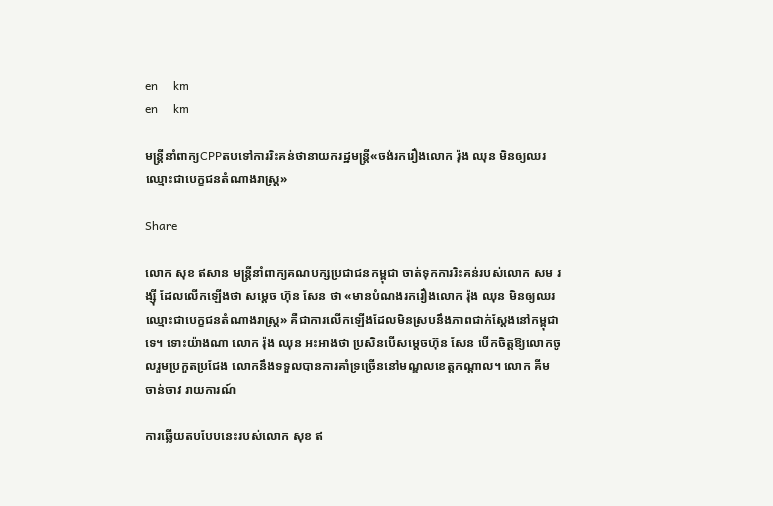en     km
en     km

មន្ត្រីនាំពាក្យCPPតបទៅការរិះគន់ថានាយករដ្ឋមន្រ្តី«ចង់រករឿងលោក រ៉ុង ឈុន មិនឲ្យឈរឈ្មោះជាបេក្ខជនតំណាងរាស្ត្រ»

Share

លោក សុខ ឥសាន មន្ត្រីនាំពាក្យគណបក្សប្រជាជនកម្ពុជា ចាត់ទុកការរិះគន់របស់លោក សម រង្ស៊ី ដែលលើកឡើងថា សម្តេច ហ៊ុន សែន ថា «មានបំណងរករឿងលោក រ៉ុង ឈុន មិនឲ្យឈរឈ្មោះជាបេក្ខជនតំណាងរាស្ត្រ» គឺជាការលើកឡើងដែលមិនស្របនឹងភាពជាក់ស្ដែងនៅកម្ពុជាទេ។ ទោះយ៉ាងណា លោក រ៉ុង ឈុន អះអាងថា ប្រសិនបើសម្តេចហ៊ុន សែន បើកចិត្តឱ្យលោកចូលរួមប្រកួតប្រជែង លោកនឹងទទួលបានការគាំទ្រច្រើននៅមណ្ឌលខេត្តកណ្ដាល។ លោក គីម ចាន់ចាវ រាយការណ៍

ការឆ្លើយតបបែបនេះរបស់លោក សុខ ឥ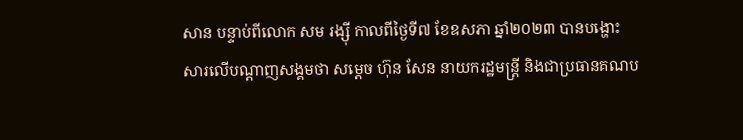សាន បន្ទាប់ពីលោក សម រង្ស៊ី កាលពីថ្ងៃទី៧ ខែឧសភា ឆ្នាំ២០២៣ បានបង្ហោះសារលើបណ្ដាញសង្គមថា សម្តេច ហ៊ុន សែន នាយករដ្ឋមន្ត្រី និងជាប្រធានគណប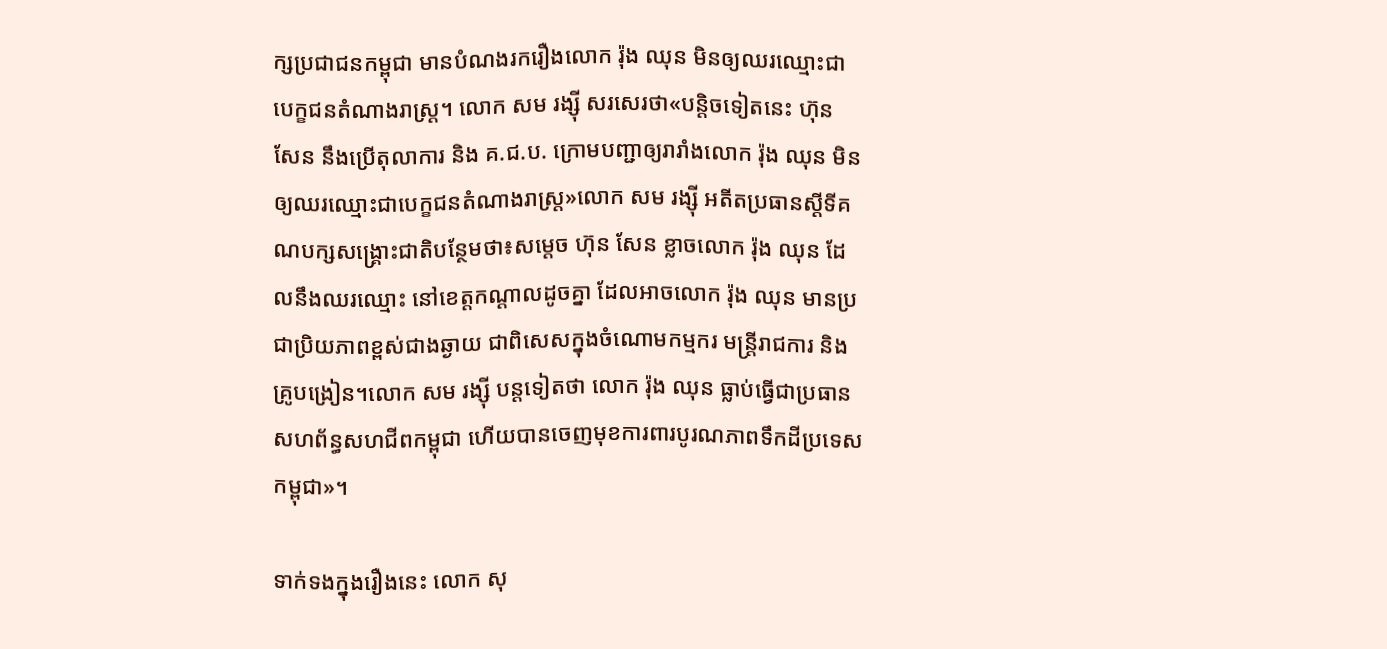ក្សប្រជាជនកម្ពុជា មានបំណងរករឿងលោក រ៉ុង ឈុន មិនឲ្យឈរឈ្មោះជាបេក្ខជនតំណាងរាស្ត្រ។ លោក សម រង្ស៊ី សរសេរថា«បន្តិចទៀតនេះ ហ៊ុន សែន នឹងប្រើតុលាការ និង គ.ជ.ប. ក្រោមបញ្ជាឲ្យរារាំងលោក រ៉ុង ឈុន មិនឲ្យឈរឈ្មោះជាបេក្ខជនតំណាងរាស្ត្រ»លោក សម រង្ស៊ី អតីតប្រធានស្តីទីគណបក្សសង្គ្រោះជាតិបន្ថែមថា៖សម្តេច ហ៊ុន សែន ខ្លាចលោក រ៉ុង ឈុន ដែលនឹងឈរឈ្មោះ នៅខេត្តកណ្តាលដូចគ្នា ដែលអាចលោក រ៉ុង ឈុន មានប្រជាប្រិយភាពខ្ពស់ជាងឆ្ងាយ ជាពិសេសក្នុងចំណោមកម្មករ មន្ត្រីរាជការ និងគ្រូបង្រៀន។លោក សម រង្ស៊ី បន្តទៀតថា លោក រ៉ុង ឈុន ធ្លាប់ធ្វើជាប្រធានសហព័ន្ធសហជីពកម្ពុជា ហើយបានចេញមុខការពារបូរណភាពទឹកដីប្រទេសកម្ពុជា»។

ទាក់ទងក្នុងរឿងនេះ លោក សុ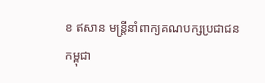ខ ឥសាន មន្ត្រីនាំពាក្យគណបក្សប្រជាជនកម្ពុជា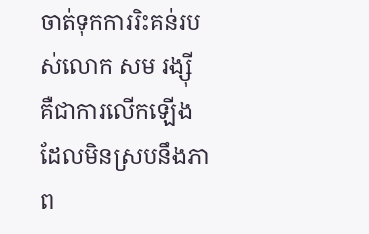ចាត់ទុកការរិះគន់របស់លោក សម រង្ស៊ី គឺជាការលើកឡើងដែលមិនស្របនឹងភាព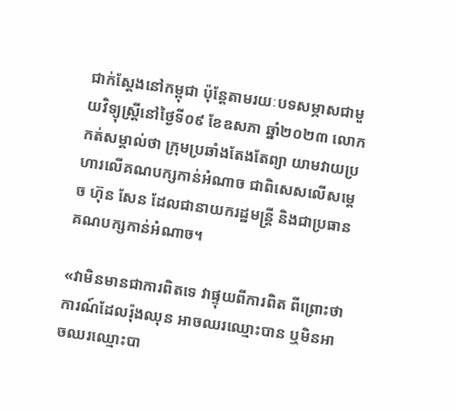ជាក់ស្ដែងនៅកម្ពុជា ប៉ុន្តែតាមរយៈបទសម្ភាសជាមួយវិទ្យុស្ត្រីនៅថ្ងៃទី០៩ ខែឧសភា ឆ្នាំ២០២៣ លោកកត់សម្គាល់ថា ក្រុមប្រឆាំងតែងតែព្យា យាមវាយប្រហារលើគណបក្សកាន់អំណាច ជាពិសេសលើសម្តេច ហ៊ុន សែន ដែលជានាយករដ្ឋមន្ត្រី និងជាប្រធានគណបក្សកាន់អំណាច។

«វាមិនមានជាការពិតទេ វាផ្ទុយពីការពិត ពីព្រោះថា ការណ៍ដែលរ៉ុងឈុន អាចឈរឈ្មោះបាន ឬមិនអាចឈរឈ្មោះបា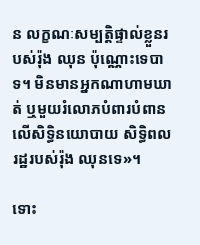ន លក្ខណៈសម្បត្តិផ្ទាល់ខ្លួនរបស់រ៉ុង ឈុន ប៉ុណ្ណោះទេបាទ។ មិនមានអ្នកណាហាមឃាត់ ឬមួយរំលោភបំពារបំពានលើសិទ្ធិនយោបាយ សិទ្ធិពលរដ្ឋរបស់រ៉ុង ឈុនទេ»។

ទោះ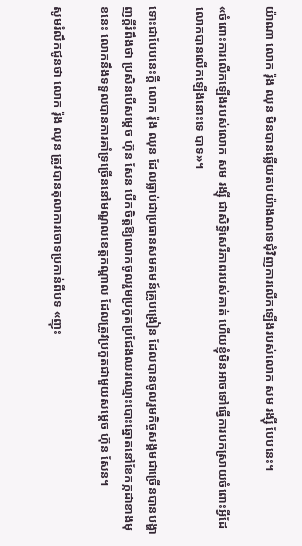យ៉ាណា លោក រ៉ុង ឈុន មិនបានឆ្លើយតបយ៉ាងណទេជុំវិញការលើកឡើងរបស់លោក សម រង្ស៊ី បែបនេះ។

«ចំពោះការលើកឡើងរបស់លោក សម រង្ស៊ី ជាសិទ្ធិសេរីភាពរបស់គាត់ ហើយខ្ញុំមិនអាចទៅធ្វើការបកស្រាយចំពោះអ្វីដែលោកបានលើកឡើងនោះទេ បាទ»។

ទោះជាបែបនេះក្ដី លោក រ៉ុង ឈុន ដែលធ្លាប់ជាប្រធានសមគមន៍គ្រូបង្រៀន ដែលបានចូលរួមកិច្ចសង្គមជាច្រើនបានបង្ហាញក្ដីរំពឹងថា ប្រសិនបើសម្តេច ហ៊ុន សែន បើកចិត្តឱ្យលោកចូលរួមប្រកួតប្រជែងឈរឈ្មោះបោះឆ្នោតនៅខែកក្កដាខាងមុខនេះ លោកនឹងទទួលបានការគាំទ្រច្រើននៅមណ្ឌលខេត្តកណ្ដាល ដែលត្រូវប្រកួតជាមួយសម្តេច ហ៊ុន សែន។

សូមរំលឹកជូនថា លោក រ៉ុង ឈុន ត្រូវបានតុលាការចោទប្រកាន់ពីបទ «ញុះ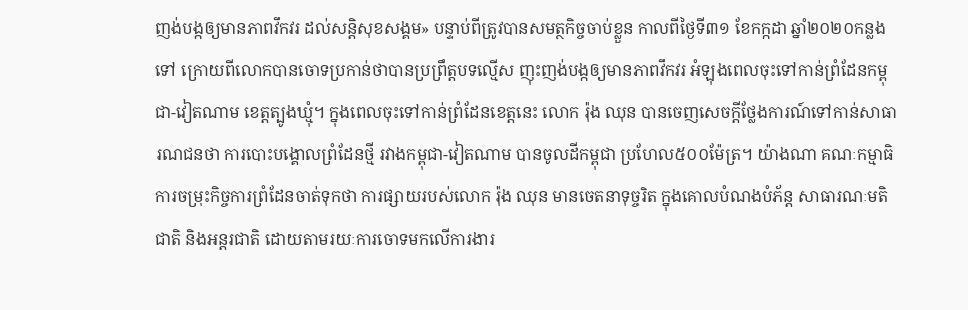ញង់បង្កឲ្យមានភាពវឹកវរ ដល់សន្តិសុខសង្គម» បន្ទាប់ពីត្រូវបានសមត្ថកិច្ចចាប់ខ្លួន កាលពីថ្ងៃទី៣១ ខែកក្កដា ឆ្នាំ២០២០កន្លងទៅ ក្រោយពីលោកបានចោទប្រកាន់ថាបានប្រព្រឹត្តបទល្មើស ញុះញង់បង្កឲ្យមានភាពវឹកវរ អំឡុងពេលចុះទៅកាន់ព្រំដែនកម្ពុជា-វៀតណាម ខេត្តត្បូងឃ្មុំ។ ក្នុងពេលចុះទៅកាន់ព្រំដែនខេត្តនេះ លោក រ៉ុង ឈុន បានចេញសេចក្តីថ្លែងការណ៍ទៅកាន់សាធារណជនថា ការបោះបង្គោលព្រំដែនថ្មី រវាងកម្ពុជា-វៀតណាម បានចូលដីកម្ពុជា ប្រហែល៥០០ម៉ែត្រ។ យ៉ាងណា គណៈកម្មាធិការចម្រុះកិច្ចការព្រំដែនចាត់ទុកថា ការផ្សាយរបស់លោក រ៉ុង ឈុន មានចេតនាទុច្ចរិត ក្នុងគោលបំណងបំភ័ន្ត សាធារណៈមតិជាតិ និងអន្តរជាតិ ដោយតាមរយៈការចោទមកលើការងារ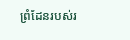ព្រំដែនរបស់រ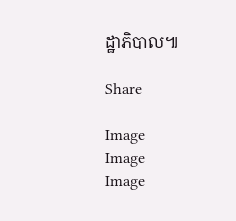ដ្ឋាភិបាល៕

Share

Image
Image
Image